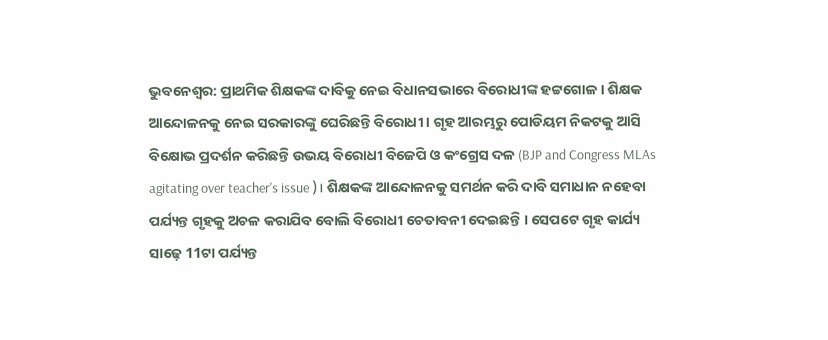ଭୁବନେଶ୍ବର: ପ୍ରାଥମିକ ଶିକ୍ଷକଙ୍କ ଦାବିକୁ ନେଇ ବିଧାନସଭାରେ ବିରୋଧୀଙ୍କ ହଟ୍ଟଗୋଳ । ଶିକ୍ଷକ ଆନ୍ଦୋଳନକୁ ନେଇ ସରକାରଙ୍କୁ ଘେରିଛନ୍ତି ବିରୋଧୀ । ଗୃହ ଆରମ୍ଭରୁ ପୋଡିୟମ ନିକଟକୁ ଆସି ବିକ୍ଷୋଭ ପ୍ରଦର୍ଶନ କରିଛନ୍ତି ଉଭୟ ବିରୋଧୀ ବିଜେପି ଓ କଂଗ୍ରେସ ଦଳ (BJP and Congress MLAs agitating over teacher's issue )। ଶିକ୍ଷକଙ୍କ ଆନ୍ଦୋଳନକୁ ସମର୍ଥନ କରି ଦାବି ସମାଧାନ ନହେବା ପର୍ଯ୍ୟନ୍ତ ଗୃହକୁ ଅଚଳ କରାଯିବ ବୋଲି ବିରୋଧୀ ଚେତାବନୀ ଦେଇଛନ୍ତି । ସେପଟେ ଗୃହ କାର୍ଯ୍ୟ ସାଢ଼େ 11ଟା ପର୍ଯ୍ୟନ୍ତ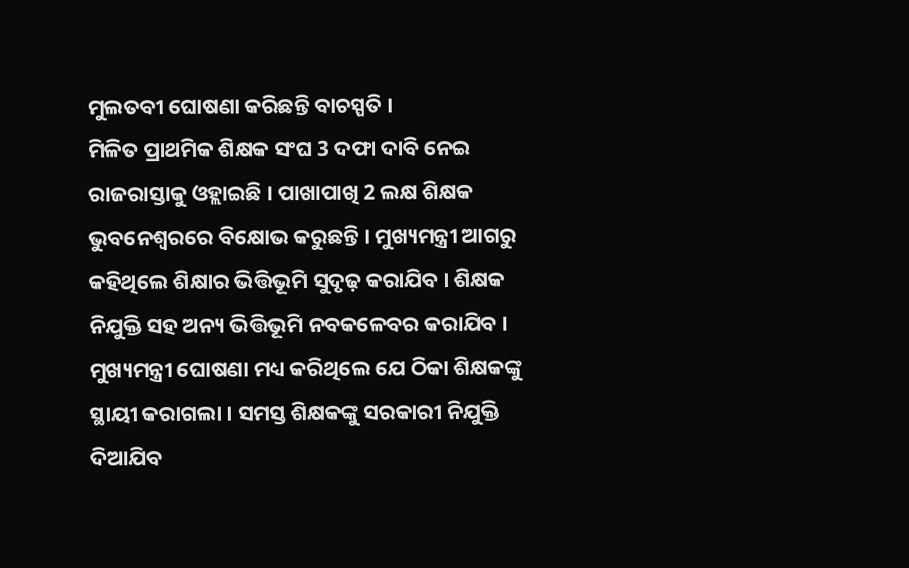ମୁଲତବୀ ଘୋଷଣା କରିଛନ୍ତି ବାଚସ୍ପତି ।
ମିଳିତ ପ୍ରାଥମିକ ଶିକ୍ଷକ ସଂଘ 3 ଦଫା ଦାବି ନେଇ ରାଜରାସ୍ତାକୁ ଓହ୍ଲାଇଛି । ପାଖାପାଖି 2 ଲକ୍ଷ ଶିକ୍ଷକ ଭୁବନେଶ୍ବରରେ ବିକ୍ଷୋଭ କରୁଛନ୍ତି । ମୁଖ୍ୟମନ୍ତ୍ରୀ ଆଗରୁ କହିଥିଲେ ଶିକ୍ଷାର ଭିତ୍ତିଭୂମି ସୁଦୃଢ଼ କରାଯିବ । ଶିକ୍ଷକ ନିଯୁକ୍ତି ସହ ଅନ୍ୟ ଭିତ୍ତିଭୂମି ନବକଳେବର କରାଯିବ । ମୁଖ୍ୟମନ୍ତ୍ରୀ ଘୋଷଣା ମଧ୍ୟ କରିଥିଲେ ଯେ ଠିକା ଶିକ୍ଷକଙ୍କୁ ସ୍ଥାୟୀ କରାଗଲା । ସମସ୍ତ ଶିକ୍ଷକଙ୍କୁ ସରକାରୀ ନିଯୁକ୍ତି ଦିଆଯିବ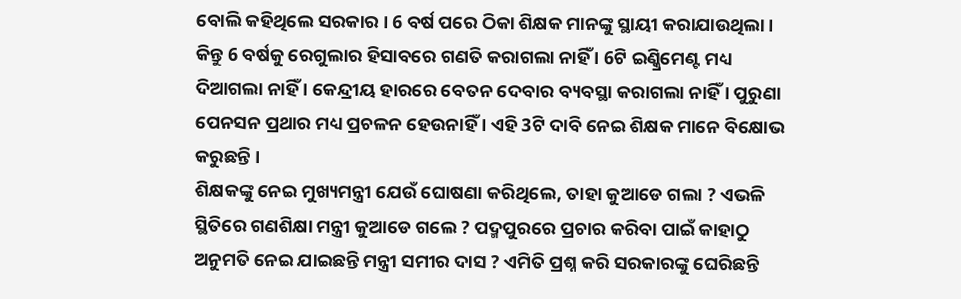ବୋଲି କହିଥିଲେ ସରକାର । 6 ବର୍ଷ ପରେ ଠିକା ଶିକ୍ଷକ ମାନଙ୍କୁ ସ୍ଥାୟୀ କରାଯାଉଥିଲା । କିନ୍ତୁ 6 ବର୍ଷକୁ ରେଗୁଲାର ହିସାବରେ ଗଣତି କରାଗଲା ନାହିଁ । 6ଟି ଇଣ୍କ୍ରିମେଣ୍ଟ ମଧ୍ୟ ଦିଆଗଲା ନାହିଁ । କେନ୍ଦ୍ରୀୟ ହାରରେ ବେତନ ଦେବାର ବ୍ୟବସ୍ଥା କରାଗଲା ନାହିଁ । ପୁରୁଣା ପେନସନ ପ୍ରଥାର ମଧ୍ୟ ପ୍ରଚଳନ ହେଉନାହିଁ । ଏହି 3ଟି ଦାବି ନେଇ ଶିକ୍ଷକ ମାନେ ବିକ୍ଷୋଭ କରୁଛନ୍ତି ।
ଶିକ୍ଷକଙ୍କୁ ନେଇ ମୁଖ୍ୟମନ୍ତ୍ରୀ ଯେଉଁ ଘୋଷଣା କରିଥିଲେ, ତାହା କୁଆଡେ ଗଲା ? ଏଭଳି ସ୍ଥିତିରେ ଗଣଶିକ୍ଷା ମନ୍ତ୍ରୀ କୁଆଡେ ଗଲେ ? ପଦ୍ମପୁରରେ ପ୍ରଚାର କରିବା ପାଇଁ କାହାଠୁ ଅନୁମତି ନେଇ ଯାଇଛନ୍ତି ମନ୍ତ୍ରୀ ସମୀର ଦାସ ? ଏମିତି ପ୍ରଶ୍ନ କରି ସରକାରଙ୍କୁ ଘେରିଛନ୍ତି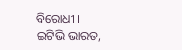ବିରୋଧୀ ।
ଇଟିଭି ଭାରତ,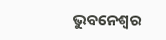ଭୁବନେଶ୍ବର